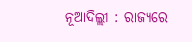ନୂଆଦିଲ୍ଲୀ : ରାଜ୍ୟରେ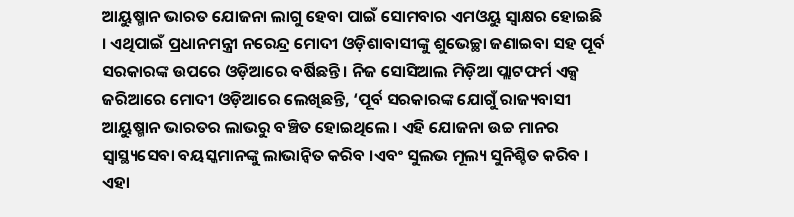ଆୟୁଷ୍ମାନ ଭାରତ ଯୋଜନା ଲାଗୁ ହେବା ପାଇଁ ସୋମବାର ଏମଓୟୁ ସ୍ବାକ୍ଷର ହୋଇଛି । ଏଥିପାଇଁ ପ୍ରଧାନମନ୍ତ୍ରୀ ନରେନ୍ଦ୍ର ମୋଦୀ ଓଡ଼ିଶାବାସୀଙ୍କୁ ଶୁଭେଚ୍ଛା ଜଣାଇବା ସହ ପୂର୍ବ ସରକାରଙ୍କ ଉପରେ ଓଡ଼ିଆରେ ବର୍ଷିଛନ୍ତି । ନିଜ ସୋସିଆଲ ମିଡ଼ିଆ ପ୍ଲାଟଫର୍ମ ଏକ୍ସ ଜରିଆରେ ମୋଦୀ ଓଡ଼ିଆରେ ଲେଖିଛନ୍ତି, ‘ପୂର୍ବ ସରକାରଙ୍କ ଯୋଗୁଁ ରାଜ୍ୟବାସୀ ଆୟୁଷ୍ମାନ ଭାରତର ଲାଭରୁ ବଞ୍ଚିତ ହୋଇଥିଲେ । ଏହି ଯୋଜନା ଉଚ୍ଚ ମାନର ସ୍ବାସ୍ଥ୍ୟସେବା ବୟସ୍କମାନଙ୍କୁ ଲାଭାନ୍ବିତ କରିବ ।ଏବଂ ସୁଲଭ ମୂଲ୍ୟ ସୁନିଶ୍ଚିତ କରିବ । ଏହା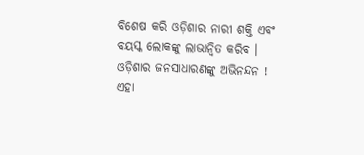ବିଶେଷ କରି ଓଡ଼ିଶାର ନାରୀ ଶକ୍ତି ଏବଂ ବୟସ୍କ ଲୋକଙ୍କୁ ଲାଭାନ୍ୱିତ କରିବ ।
ଓଡ଼ିଶାର ଜନସାଧାରଣଙ୍କୁ ଅଭିନନ୍ଦନ !
ଏହା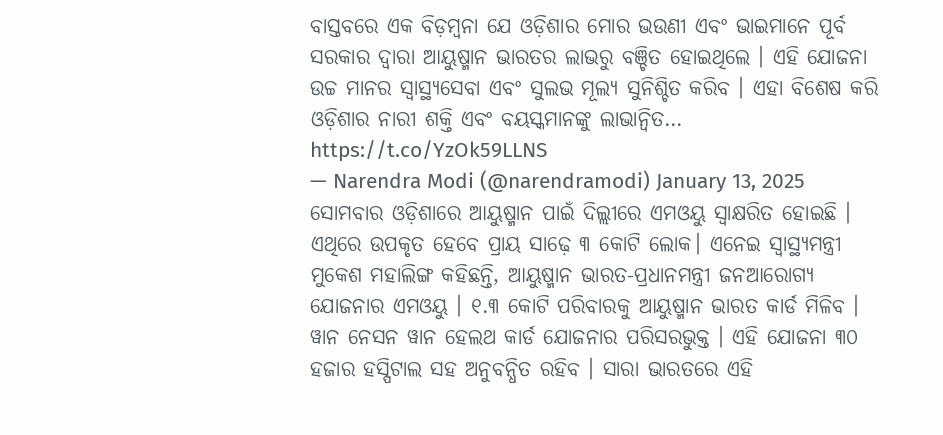ବାସ୍ତବରେ ଏକ ବିଡ଼ମ୍ବନା ଯେ ଓଡ଼ିଶାର ମୋର ଭଉଣୀ ଏବଂ ଭାଇମାନେ ପୂର୍ବ ସରକାର ଦ୍ୱାରା ଆୟୁଷ୍ମାନ ଭାରତର ଲାଭରୁ ବଞ୍ଚିତ ହୋଇଥିଲେ । ଏହି ଯୋଜନା ଉଚ୍ଚ ମାନର ସ୍ୱାସ୍ଥ୍ୟସେବା ଏବଂ ସୁଲଭ ମୂଲ୍ୟ ସୁନିଶ୍ଚିତ କରିବ । ଏହା ବିଶେଷ କରି ଓଡ଼ିଶାର ନାରୀ ଶକ୍ତି ଏବଂ ବୟସ୍କମାନଙ୍କୁ ଲାଭାନ୍ୱିତ… https://t.co/YzOk59LLNS
— Narendra Modi (@narendramodi) January 13, 2025
ସୋମବାର ଓଡ଼ିଶାରେ ଆୟୁଷ୍ମାନ ପାଇଁ ଦିଲ୍ଲୀରେ ଏମଓୟୁ ସ୍ବାକ୍ଷରିତ ହୋଇଛି । ଏଥିରେ ଉପକୃତ ହେବେ ପ୍ରାୟ ସାଢ଼େ ୩ କୋଟି ଲୋକ। ଏନେଇ ସ୍ବାସ୍ଥ୍ୟମନ୍ତ୍ରୀ ମୁକେଶ ମହାଲିଙ୍ଗ କହିଛନ୍ତି, ଆୟୁଷ୍ମାନ ଭାରତ-ପ୍ରଧାନମନ୍ତ୍ରୀ ଜନଆରୋଗ୍ୟ ଯୋଜନାର ଏମଓୟୁ । ୧.୩ କୋଟି ପରିବାରକୁ ଆୟୁଷ୍ମାନ ଭାରତ କାର୍ଡ ମିଳିବ । ୱାନ ନେସନ ୱାନ ହେଲଥ କାର୍ଡ ଯୋଜନାର ପରିସରଭୁକ୍ତ । ଏହି ଯୋଜନା ୩୦ ହଜାର ହସ୍ପିଟାଲ ସହ ଅନୁବନ୍ଧିତ ରହିବ । ସାରା ଭାରତରେ ଏହି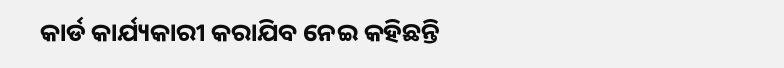କାର୍ଡ କାର୍ଯ୍ୟକାରୀ କରାଯିବ ନେଇ କହିଛନ୍ତି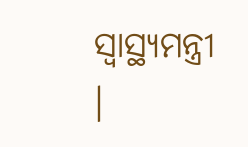ସ୍ୱାସ୍ଥ୍ୟମନ୍ତ୍ରୀ ।